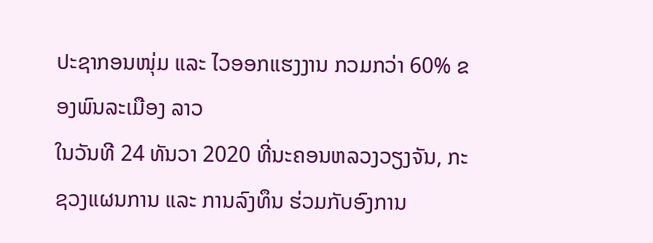ປະຊາກອນໜຸ່ມ ແລະ ໄວອອກແຮງງານ ກວມກວ່າ 60% ຂອງພົນລະເມືອງ ລາວ
ໃນວັນທີ 24 ທັນວາ 2020 ທີ່ນະຄອນຫລວງວຽງຈັນ, ກະຊວງແຜນການ ແລະ ການລົງທຶນ ຮ່ວມກັບອົງການ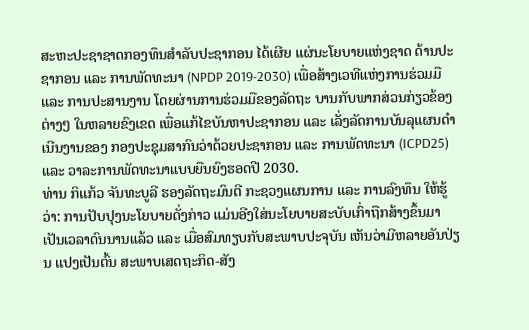ສະຫະປະຊາຊາດກອງທຶນສຳລັບປະຊາກອນ ໄດ້ເຜີຍ ແຜ່ນະໂຍບາຍແຫ່ງຊາດ ດ້ານປະຊາກອນ ແລະ ການພັດທະນາ (NPDP 2019-2030) ເພື່ອສ້າງເວທີແຫ່ງການຮ່ວມມື ແລະ ການປະສານງານ ໂດຍຜ່ານການຮ່ວມມືຂອງລັດຖະ ບານກັບພາກສ່ວນກ່ຽວຂ້ອງຕ່າງໆ ໃນຫລາຍຂົງເຂດ ເພື່ອແກ້ໄຂບັນຫາປະຊາກອນ ແລະ ເລັ່ງລັດການບັນລຸແຜນດຳເນີນງານຂອງ ກອງປະຊຸມສາກົນວ່າດ້ວຍປະຊາກອນ ແລະ ການພັດທະນາ (ICPD25) ແລະ ວາລະການພັດທະນາແບບຍືນຍົງຮອດປີ 2030.
ທ່ານ ກິແກ້ວ ຈັນທະບູລີ ຮອງລັດຖະມົນຕີ ກະຊວງແຜນການ ແລະ ການລົງທຶນ ໃຫ້ຮູ້ວ່າ: ການປັບປຸງນະໂຍບາຍດັ່ງກ່າວ ແມ່ນອີງໃສ່ນະໂຍບາຍສະບັບເກົ່າຖືກສ້າງຂຶ້ນມາເປັນເວລາດົນນານແລ້ວ ແລະ ເມື່ອສົມທຽບກັບສະພາບປະຈຸບັນ ເຫັນວ່າມີຫລາຍອັນປ່ຽນ ແປງເປັນຕົ້ນ ສະພາບເສດຖະກິດ-ສັງ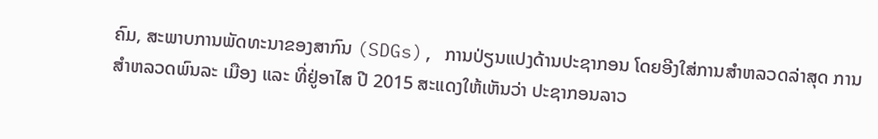ຄົມ, ສະພາບການພັດທະນາຂອງສາກົນ (SDGs), ການປ່ຽນແປງດ້ານປະຊາກອນ ໂດຍອີງໃສ່ການສຳຫລວດລ່າສຸດ ການສຳຫລວດພົນລະ ເມືອງ ແລະ ທີ່ຢູ່ອາໄສ ປີ 2015 ສະແດງໃຫ້ເຫັນວ່າ ປະຊາກອນລາວ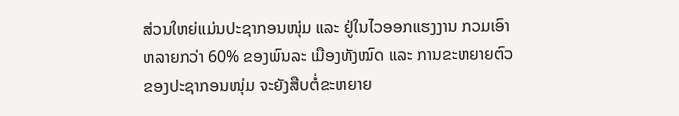ສ່ວນໃຫຍ່ແມ່ນປະຊາກອນໜຸ່ມ ແລະ ຢູ່ໃນໄວອອກແຮງງານ ກວມເອົາຫລາຍກວ່າ 60% ຂອງພົນລະ ເມືອງທັງໝົດ ແລະ ການຂະຫຍາຍຕົວຂອງປະຊາກອນໜຸ່ມ ຈະຍັງສືບຕໍ່ຂະຫຍາຍ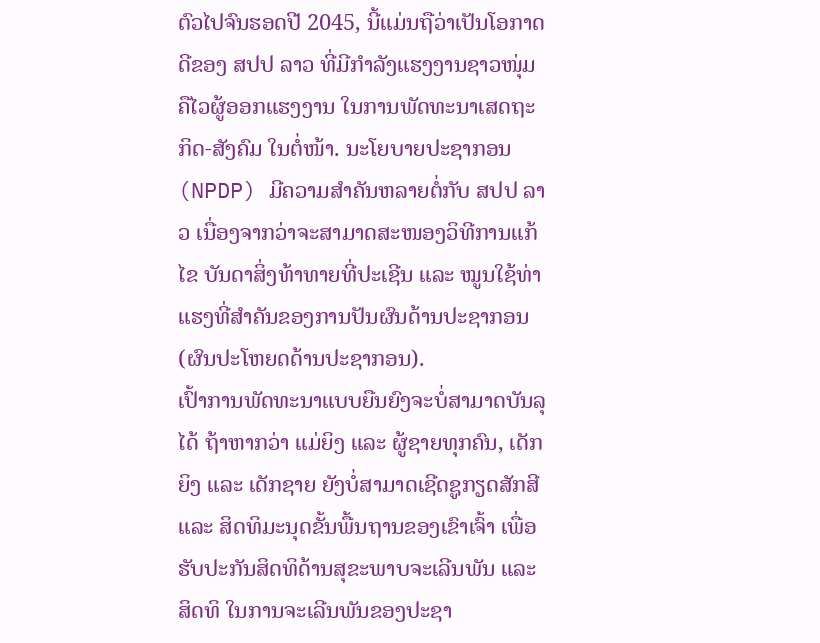ຕົວໄປຈົນຮອດປີ 2045, ນີ້ແມ່ນຖືວ່າເປັນໂອກາດດີຂອງ ສປປ ລາວ ທີ່ມີກໍາລັງແຮງງານຊາວໜຸ່ມຄືໄວຜູ້ອອກແຮງງານ ໃນການພັດທະນາເສດຖະກິດ-ສັງຄົມ ໃນຕໍ່ໜ້າ. ນະໂຍບາຍປະຊາກອນ (NPDP) ມີຄວາມສຳຄັນຫລາຍຕໍ່ກັບ ສປປ ລາວ ເນື່ອງຈາກວ່າຈະສາມາດສະໜອງວິທີການແກ້ໄຂ ບັນດາສິ່ງທ້າທາຍທີ່ປະເຊີນ ແລະ ໝູນໃຊ້ທ່າ ແຮງທີ່ສຳຄັນຂອງການປັນຜົນດ້ານປະຊາກອນ (ຜົນປະໂຫຍດດ້ານປະຊາກອນ).
ເປົ້າການພັດທະນາແບບຍືນຍົງຈະບໍ່ສາມາດບັນລຸໄດ້ ຖ້າຫາກວ່າ ແມ່ຍິງ ແລະ ຜູ້ຊາຍທຸກຄົນ, ເດັກຍິງ ແລະ ເດັກຊາຍ ຍັງບໍ່ສາມາດເຊີດຊູກຽດສັກສີ ແລະ ສິດທິມະນຸດຂັ້ນພື້ນຖານຂອງເຂົາເຈົ້າ ເພື່ອຮັບປະກັນສິດທິດ້ານສຸຂະພາບຈະເລີນພັນ ແລະ ສິດທິ ໃນການຈະເລີນພັນຂອງປະຊາ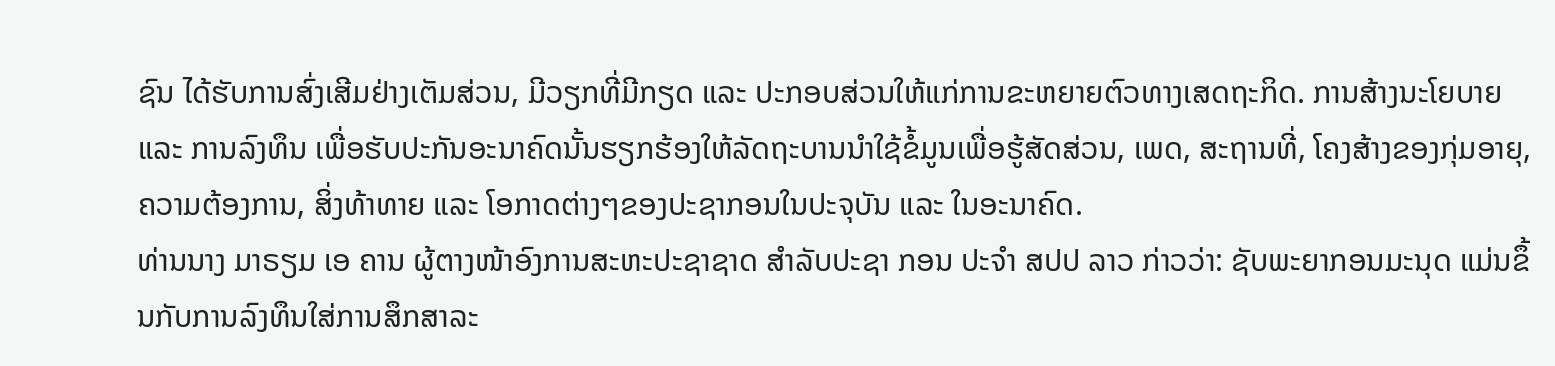ຊົນ ໄດ້ຮັບການສົ່ງເສີມຢ່າງເຕັມສ່ວນ, ມີວຽກທີ່ມີກຽດ ແລະ ປະກອບສ່ວນໃຫ້ແກ່ການຂະຫຍາຍຕົວທາງເສດຖະກິດ. ການສ້າງນະໂຍບາຍ ແລະ ການລົງທຶນ ເພື່ອຮັບປະກັນອະນາຄົດນັ້ນຮຽກຮ້ອງໃຫ້ລັດຖະບານນຳໃຊ້ຂໍ້ມູນເພື່ອຮູ້ສັດສ່ວນ, ເພດ, ສະຖານທີ່, ໂຄງສ້າງຂອງກຸ່ມອາຍຸ, ຄວາມຕ້ອງການ, ສິ່ງທ້າທາຍ ແລະ ໂອກາດຕ່າງໆຂອງປະຊາກອນໃນປະຈຸບັນ ແລະ ໃນອະນາຄົດ.
ທ່ານນາງ ມາຣຽມ ເອ ຄານ ຜູ້ຕາງໜ້າອົງການສະຫະປະຊາຊາດ ສຳລັບປະຊາ ກອນ ປະຈຳ ສປປ ລາວ ກ່າວວ່າ: ຊັບພະຍາກອນມະນຸດ ແມ່ນຂຶ້ນກັບການລົງທຶນໃສ່ການສຶກສາລະ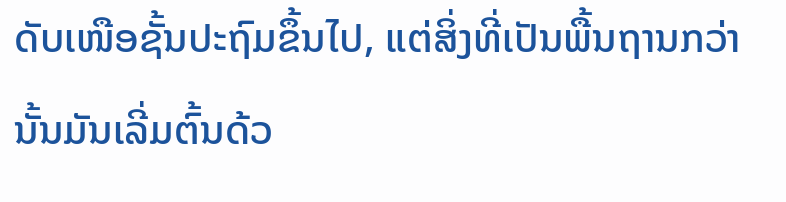ດັບເໜືອຊັ້ນປະຖົມຂຶ້ນໄປ, ແຕ່ສິ່ງທີ່ເປັນພື້ນຖານກວ່ານັ້ນມັນເລີ່ມຕົ້ນດ້ວ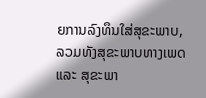ຍການລົງທຶນໃສ່ສຸຂະພາບ, ລວມທັງສຸຂະພາບທາງເພດ ແລະ ສຸຂະພາ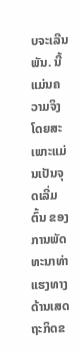ບຈະເລີນພັນ. ນີ້ແມ່ນຄວາມຈິງ ໂດຍສະເພາະແມ່ນເປັນຈຸດເລີ່ມຕົ້ນ ຂອງການພັດທະນາທ່າແຮງທາງດ້ານເສດຖະກິດຂ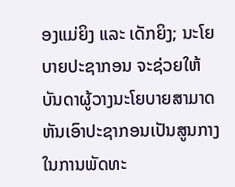ອງແມ່ຍິງ ແລະ ເດັກຍິງ; ນະໂຍບາຍປະຊາກອນ ຈະຊ່ວຍໃຫ້ບັນດາຜູ້ວາງນະໂຍບາຍສາມາດຫັນເອົາປະຊາກອນເປັນສູນກາງໃນການພັດທະ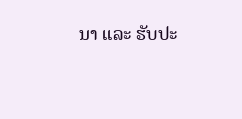ນາ ແລະ ຮັບປະ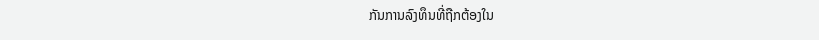ກັນການລົງທຶນທີ່ຖືກຕ້ອງໃນ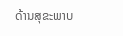ດ້ານສຸຂະພາບ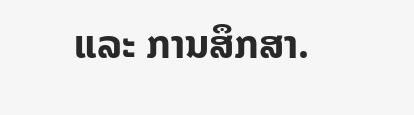ແລະ ການສຶກສາ.